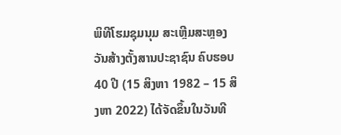ພິທີໂຮມຊຸມນຸມ ສະເຫຼີມສະຫຼອງ ວັນສ້າງຕັ້ງສານປະຊາຊົນ ຄົບຮອບ 40 ປີ (15 ສິງຫາ 1982 – 15 ສິງຫາ 2022) ໄດ້ຈັດຂຶ້ນໃນວັນທີ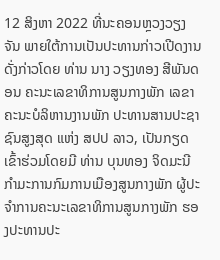12 ສິງຫາ 2022 ທີ່ນະຄອນຫຼວງວຽງຈັນ ພາຍໃຕ້ການເປັນປະທານກ່າວເປີດງານດັ່ງກ່າວໂດຍ ທ່ານ ນາງ ວຽງທອງ ສີພັນດອນ ຄະນະເລຂາທິການສູນກາງພັກ ເລຂາຄະນະບໍລິຫານງານພັກ ປະທານສານປະຊາຊົນສູງສຸດ ແຫ່ງ ສປປ ລາວ, ເປັນກຽດເຂົ້າຮ່ວມໂດຍມີ ທ່ານ ບຸນທອງ ຈິດມະນີ ກໍາມະການກົມການເມືອງສູນກາງພັກ ຜູ້ປະຈໍາການຄະນະເລຂາທິການສູນກາງພັກ ຮອງປະທານປະ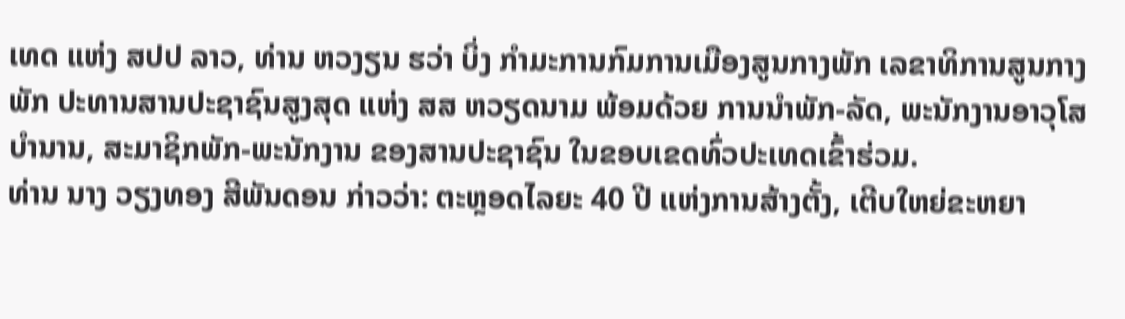ເທດ ແຫ່ງ ສປປ ລາວ, ທ່ານ ຫວງຽນ ຮວ່າ ບິ່ງ ກໍາມະການກົມການເມືອງສູນກາງພັກ ເລຂາທິການສູນກາງພັກ ປະທານສານປະຊາຊົນສູງສຸດ ແຫ່ງ ສສ ຫວຽດນາມ ພ້ອມດ້ວຍ ການນໍາພັກ-ລັດ, ພະນັກງານອາວຸໂສບໍານານ, ສະມາຊິກພັກ-ພະນັກງານ ຂອງສານປະຊາຊົນ ໃນຂອບເຂດທົ່ວປະເທດເຂົ້າຮ່ວມ.
ທ່ານ ນາງ ວຽງທອງ ສີພັນດອນ ກ່າວວ່າ: ຕະຫຼອດໄລຍະ 40 ປີ ແຫ່ງການສ້າງຕັ້ງ, ເຕີບໃຫຍ່ຂະຫຍາ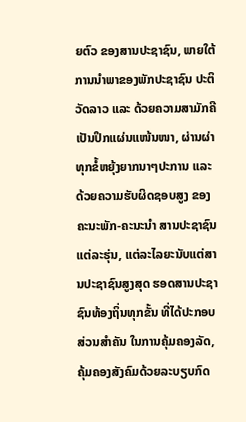ຍຕົວ ຂອງສານປະຊາຊົນ, ພາຍໃຕ້ການນຳພາຂອງພັກປະຊາຊົນ ປະຕິວັດລາວ ແລະ ດ້ວຍຄວາມສາມັກຄີເປັນປຶກແຜ່ນແໜ້ນໜາ, ຜ່ານຜ່າທຸກຂໍ້ຫຍຸ້ງຍາກນາໆປະການ ແລະ ດ້ວຍຄວາມຮັບຜິດຊອບສູງ ຂອງຄະນະພັກ-ຄະນະນຳ ສານປະຊາຊົນແຕ່ລະຮຸ່ນ, ແຕ່ລະໄລຍະນັບແຕ່ສານປະຊາຊົນສູງສຸດ ຮອດສານປະຊາຊົນທ້ອງຖິ່ນທຸກຂັ້ນ ທີ່ໄດ້ປະກອບສ່ວນສຳຄັນ ໃນການຄຸ້ມຄອງລັດ, ຄຸ້ມຄອງສັງຄົມດ້ວຍລະບຽບກົດ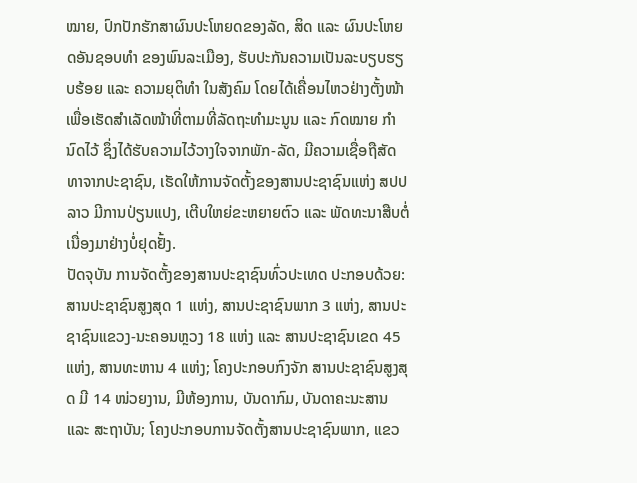ໝາຍ, ປົກປັກຮັກສາຜົນປະໂຫຍດຂອງລັດ, ສິດ ແລະ ຜົນປະໂຫຍດອັນຊອບທຳ ຂອງພົນລະເມືອງ, ຮັບປະກັນຄວາມເປັນລະບຽບຮຽບຮ້ອຍ ແລະ ຄວາມຍຸຕິທຳ ໃນສັງຄົມ ໂດຍໄດ້ເຄື່ອນໄຫວຢ່າງຕັ້ງໜ້າ ເພື່ອເຮັດສຳເລັດໜ້າທີ່ຕາມທີ່ລັດຖະທຳມະນູນ ແລະ ກົດໝາຍ ກຳນົດໄວ້ ຊຶ່ງໄດ້ຮັບຄວາມໄວ້ວາງໃຈຈາກພັກ-ລັດ, ມີຄວາມເຊື່ອຖືສັດທາຈາກປະຊາຊົນ, ເຮັດໃຫ້ການຈັດຕັ້ງຂອງສານປະຊາຊົນແຫ່ງ ສປປ ລາວ ມີການປ່ຽນແປງ, ເຕີບໃຫຍ່ຂະຫຍາຍຕົວ ແລະ ພັດທະນາສືບຕໍ່ເນື່ອງມາຢ່າງບໍ່ຢຸດຢັ້ງ.
ປັດຈຸບັນ ການຈັດຕັ້ງຂອງສານປະຊາຊົນທົ່ວປະເທດ ປະກອບດ້ວຍ: ສານປະຊາຊົນສູງສຸດ 1 ແຫ່ງ, ສານປະຊາຊົນພາກ 3 ແຫ່ງ, ສານປະຊາຊົນແຂວງ-ນະຄອນຫຼວງ 18 ແຫ່ງ ແລະ ສານປະຊາຊົນເຂດ 45 ແຫ່ງ, ສານທະຫານ 4 ແຫ່ງ; ໂຄງປະກອບກົງຈັກ ສານປະຊາຊົນສູງສຸດ ມີ 14 ໜ່ວຍງານ, ມີຫ້ອງການ, ບັນດາກົມ, ບັນດາຄະນະສານ ແລະ ສະຖາບັນ; ໂຄງປະກອບການຈັດຕັ້ງສານປະຊາຊົນພາກ, ແຂວ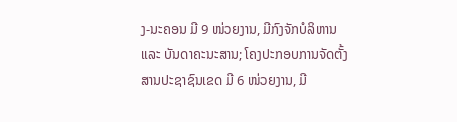ງ-ນະຄອນ ມີ 9 ໜ່ວຍງານ, ມີກົງຈັກບໍລິຫານ ແລະ ບັນດາຄະນະສານ; ໂຄງປະກອບການຈັດຕັ້ງສານປະຊາຊົນເຂດ ມີ 6 ໜ່ວຍງານ, ມີ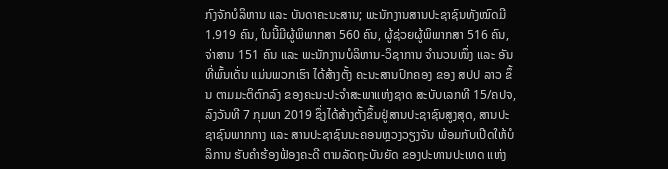ກົງຈັກບໍລິຫານ ແລະ ບັນດາຄະນະສານ; ພະນັກງານສານປະຊາຊົນທັງໝົດມີ 1.919 ຄົນ, ໃນນີ້ມີຜູ້ພິພາກສາ 560 ຄົນ, ຜູ້ຊ່ວຍຜູ້ພິພາກສາ 516 ຄົນ, ຈ່າສານ 151 ຄົນ ແລະ ພະນັກງານບໍລິຫານ-ວິຊາການ ຈໍານວນໜຶ່ງ ແລະ ອັນທີ່ພົ້ນເດັ່ນ ແມ່ນພວກເຮົາ ໄດ້ສ້າງຕັ້ງ ຄະນະສານປົກຄອງ ຂອງ ສປປ ລາວ ຂຶ້ນ ຕາມມະຕິຕົກລົງ ຂອງຄະນະປະຈໍາສະພາແຫ່ງຊາດ ສະບັບເລກທີ 15/ຄປຈ, ລົງວັນທີ 7 ກຸມພາ 2019 ຊຶ່ງໄດ້ສ້າງຕັ້ງຂຶ້ນຢູ່ສານປະຊາຊົນສູງສຸດ, ສານປະຊາຊົນພາກກາງ ແລະ ສານປະຊາຊົນນະຄອນຫຼວງວຽງຈັນ ພ້ອມກັບເປີດໃຫ້ບໍລິການ ຮັບຄໍາຮ້ອງຟ້ອງຄະດີ ຕາມລັດຖະບັນຍັດ ຂອງປະທານປະເທດ ແຫ່ງ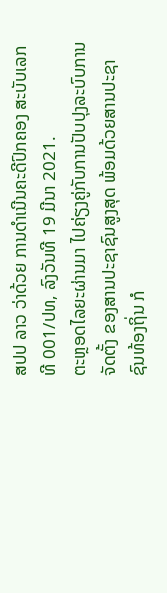ສປປ ລາວ ວ່າດ້ວຍ ການດໍາເນີນຄະດີປົກຄອງ ສະບັບເລກທີ 001/ປທ, ລົງວັນທີ 19 ມີນາ 2021.
ຕະຫຼອດໄລຍະຜ່ານມາ ໄປຄ່ຽງຄູ່ກັບການປັບປຸງລະບົບການຈັດຕັ້ງ ຂອງສານປະຊາຊົນສູງສຸດ ພ້ອມດ້ວຍສານປະຊາຊົນທ້ອງຖິ່ນ ກໍ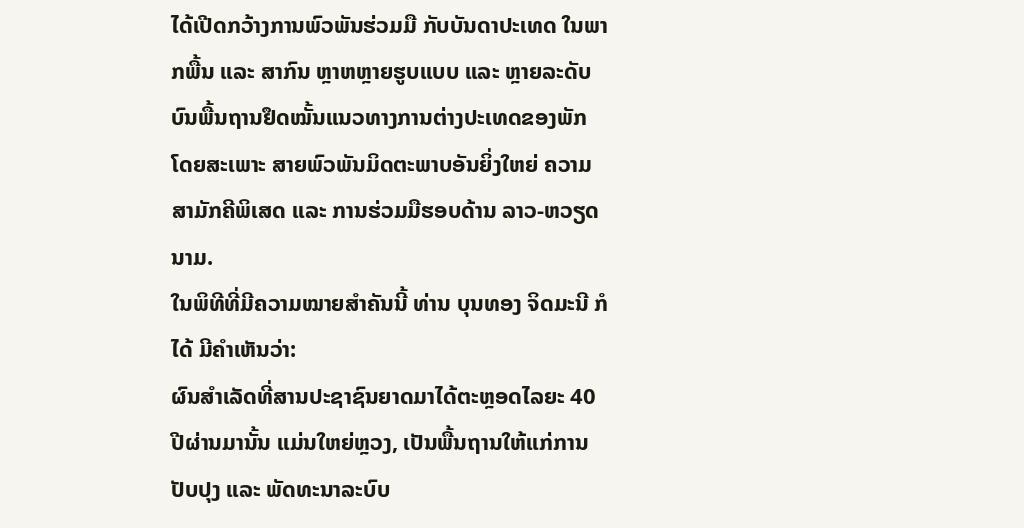ໄດ້ເປີດກວ້າງການພົວພັນຮ່ວມມື ກັບບັນດາປະເທດ ໃນພາກພື້ນ ແລະ ສາກົນ ຫຼາຫຫຼາຍຮູບແບບ ແລະ ຫຼາຍລະດັບ ບົນພື້ນຖານຢຶດໝັ້ນແນວທາງການຕ່າງປະເທດຂອງພັກ ໂດຍສະເພາະ ສາຍພົວພັນມິດຕະພາບອັນຍິ່ງໃຫຍ່ ຄວາມສາມັກຄີພິເສດ ແລະ ການຮ່ວມມືຮອບດ້ານ ລາວ-ຫວຽດນາມ.
ໃນພິທີທີ່ມີຄວາມໝາຍສຳຄັນນີ້ ທ່ານ ບຸນທອງ ຈິດມະນີ ກໍໄດ້ ມີຄຳເຫັນວ່າ:
ຜົນສໍາເລັດທີ່ສານປະຊາຊົນຍາດມາໄດ້ຕະຫຼອດໄລຍະ 40 ປີຜ່ານມານັ້ນ ແມ່ນໃຫຍ່ຫຼວງ, ເປັນພື້ນຖານໃຫ້ແກ່ການປັບປຸງ ແລະ ພັດທະນາລະບົບ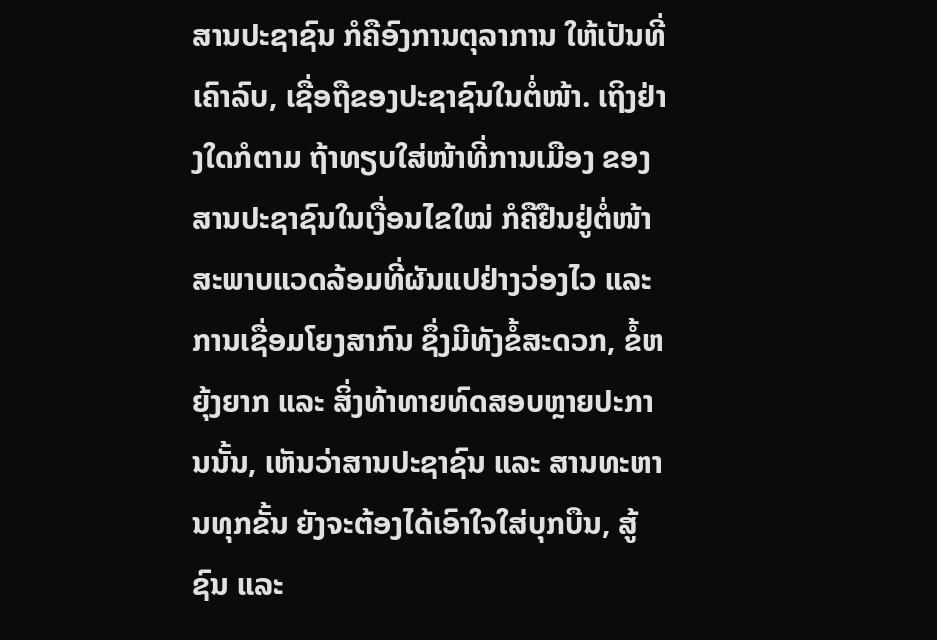ສານປະຊາຊົນ ກໍຄືອົງການຕຸລາການ ໃຫ້ເປັນທີ່ເຄົາລົບ, ເຊື່ອຖືຂອງປະຊາຊົນໃນຕໍ່ໜ້າ. ເຖິງຢ່າງໃດກໍຕາມ ຖ້າທຽບໃສ່ໜ້າທີ່ການເມືອງ ຂອງສານປະຊາຊົນໃນເງື່ອນໄຂໃໝ່ ກໍຄືຢືນຢູ່ຕໍ່ໜ້າສະພາບແວດລ້ອມທີ່ຜັນແປຢ່າງວ່ອງໄວ ແລະ ການເຊື່ອມໂຍງສາກົນ ຊຶ່ງມີທັງຂໍ້ສະດວກ, ຂໍ້ຫຍຸ້ງຍາກ ແລະ ສິ່ງທ້າທາຍທົດສອບຫຼາຍປະການນັ້ນ, ເຫັນວ່າສານປະຊາຊົນ ແລະ ສານທະຫານທຸກຂັ້ນ ຍັງຈະຕ້ອງໄດ້ເອົາໃຈໃສ່ບຸກບືນ, ສູ້ຊົນ ແລະ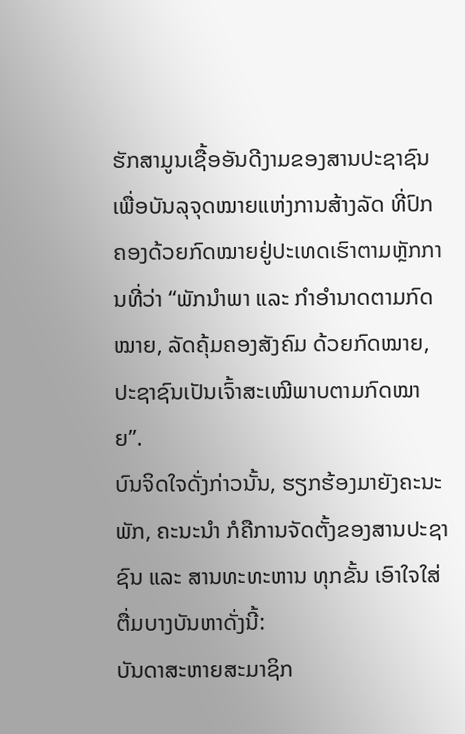ຮັກສາມູນເຊື້ອອັນດີງາມຂອງສານປະຊາຊົນ ເພື່ອບັນລຸຈຸດໝາຍແຫ່ງການສ້າງລັດ ທີ່ປົກຄອງດ້ວຍກົດໝາຍຢູ່ປະເທດເຮົາຕາມຫຼັກການທີ່ວ່າ “ພັກນໍາພາ ແລະ ກໍາອໍານາດຕາມກົດໝາຍ, ລັດຄຸ້ມຄອງສັງຄົມ ດ້ວຍກົດໝາຍ, ປະຊາຊົນເປັນເຈົ້າສະເໝີພາບຕາມກົດໝາຍ”.
ບົນຈິດໃຈດັ່ງກ່າວນັ້ນ, ຮຽກຮ້ອງມາຍັງຄະນະພັກ, ຄະນະນໍາ ກໍຄືການຈັດຕັ້ງຂອງສານປະຊາຊົນ ແລະ ສານທະທະຫານ ທຸກຂັ້ນ ເອົາໃຈໃສ່ຕື່ມບາງບັນຫາດັ່ງນີ້:
ບັນດາສະຫາຍສະມາຊິກ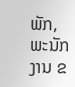ພັກ, ພະນັກງານ ຂ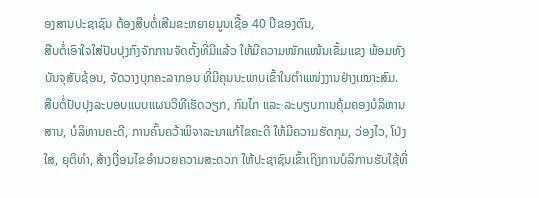ອງສານປະຊາຊົນ ຕ້ອງສືບຕໍ່ເສີມຂະຫຍາຍມູນເຊື້ອ 40 ປີຂອງຕົນ,
ສືບຕໍ່ເອົາໃຈໃສ່ປັບປຸງກົງຈັກການຈັດຕັ້ງທີ່ມີແລ້ວ ໃຫ້ມີຄວາມໜັກແໜ້ນເຂັ້ມແຂງ ພ້ອມທັງບັນຈຸສັບຊ້ອນ, ຈັດວາງບຸກຄະລາກອນ ທີ່ມີຄຸນນະພາບເຂົ້າໃນຕໍາແໜ່ງງານຢ່າງເໝາະສົມ.
ສືບຕໍ່ປັບປຸງລະບອບແບບແຜນວິທີເຮັດວຽກ, ກົນໄກ ແລະ ລະບຽບການຄຸ້ມຄອງບໍລິຫານ ສານ, ບໍລິຫານຄະດີ, ການຄົ້ນຄວ້າພິຈາລະນາແກ້ໄຂຄະດີ ໃຫ້ມີຄວາມຮັດກຸມ, ວ່ອງໄວ, ໂປ່ງໃສ, ຍຸຕິທຳ, ສ້າງເງື່ອນໄຂອໍານວຍຄວາມສະດວກ ໃຫ້ປະຊາຊົນເຂົ້າເຖິງການບໍລິການຮັບໃຊ້ທີ່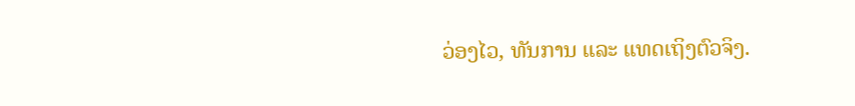ວ່ອງໄວ, ທັນການ ແລະ ແທດເຖິງຕົວຈິງ.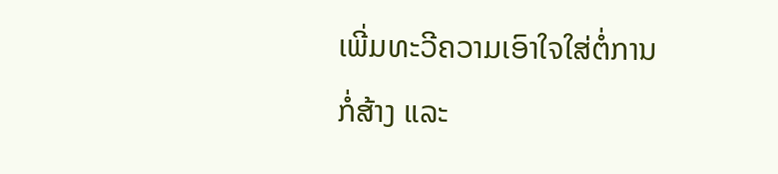ເພີ່ມທະວີຄວາມເອົາໃຈໃສ່ຕໍ່ການກໍ່ສ້າງ ແລະ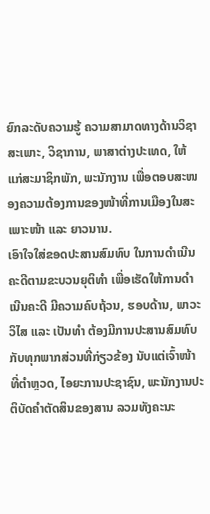ຍົກລະດັບຄວາມຮູ້ ຄວາມສາມາດທາງດ້ານວິຊາສະເພາະ, ວິຊາການ, ພາສາຕ່າງປະເທດ, ໃຫ້ແກ່ສະມາຊິກພັກ, ພະນັກງານ ເພື່ອຕອບສະໜອງຄວາມຕ້ອງການຂອງໜ້າທີ່ການເມືອງໃນສະເພາະໜ້າ ແລະ ຍາວນານ.
ເອົາໃຈໃສ່ຂອດປະສານສົມທົບ ໃນການດໍາເນີນຄະດີຕາມຂະບວນຍຸຕິທໍາ ເພື່ອເຮັດໃຫ້ການດໍາເນີນຄະດີ ມີຄວາມຄົບຖ້ວນ, ຮອບດ້ານ, ພາວະວິໄສ ແລະ ເປັນທໍາ ຕ້ອງມີການປະສານສົມທົບກັບທຸກພາກສ່ວນທີ່ກ່ຽວຂ້ອງ ນັບແຕ່ເຈົ້າໜ້າທີ່ຕໍາຫຼວດ, ໄອຍະການປະຊາຊົນ, ພະນັກງານປະຕິບັດຄໍາຕັດສິນຂອງສານ ລວມທັງຄະນະ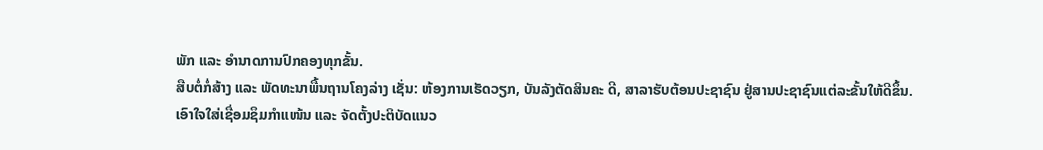ພັກ ແລະ ອໍານາດການປົກຄອງທຸກຂັ້ນ.
ສືບຕໍ່ກໍ່ສ້າງ ແລະ ພັດທະນາພື້ນຖານໂຄງລ່າງ ເຊັ່ນ: ຫ້ອງການເຮັດວຽກ, ບັນລັງຕັດສິນຄະ ດີ, ສາລາຮັບຕ້ອນປະຊາຊົນ ຢູ່ສານປະຊາຊົນແຕ່ລະຂັ້ນໃຫ້ດີຂຶ້ນ.
ເອົາໃຈໃສ່ເຊື່ອມຊຶມກໍາແໜ້ນ ແລະ ຈັດຕັ້ງປະຕິບັດແນວ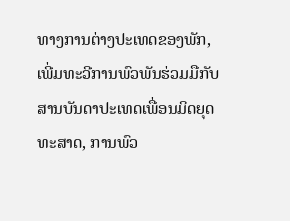ທາງການຕ່າງປະເທດຂອງພັກ, ເພີ່ມທະວີການພົວພັນຮ່ວມມືກັບສານບັນດາປະເທດເພື່ອນມິດຍຸດທະສາດ, ການພົວ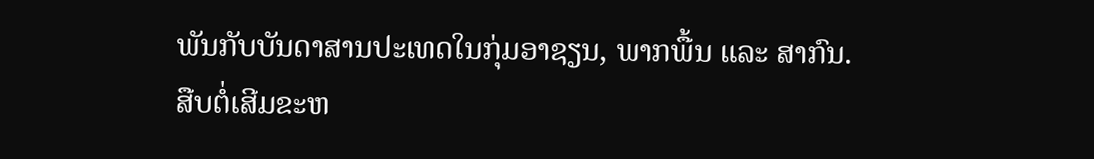ພັນກັບບັນດາສານປະເທດໃນກຸ່ມອາຊຽນ, ພາກພື້ນ ແລະ ສາກົນ.
ສືບຕໍ່ເສີມຂະຫ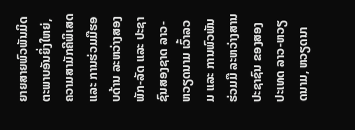ຍາຍສາຍພົວພັນມິດຕະພາບອັນຍິ່ງໃຫຍ່, ຄວາມສາມັກຄີພິເສດ ແລະ ການຮ່ວມມືຮອບດ້ານ ລະຫວ່າງສອງພັກ-ລັດ ແລະ ປະຊາຊົນສອງຊາດ ລາວ-ຫວຽດນາມ ເວົ້າລວມ ແລະ ການພົວພັນຮ່ວມມື ລະຫວ່າງສານປະຊາຊົນ ຂອງສອງປະເທດ ລາວ-ຫວຽດນາມ, ຫວຽດນາ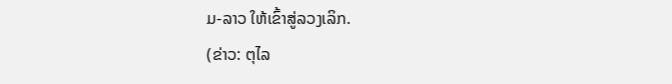ມ-ລາວ ໃຫ້ເຂົ້າສູ່ລວງເລິກ.
(ຂ່າວ: ຕຸໄລ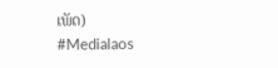ເພັດ)
#Medialaos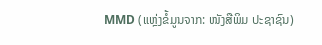MMD (ແຫຼ່ງຂໍ້ມູນຈາກ: ໜັງສືພິມ ປະຊາຊົນ)